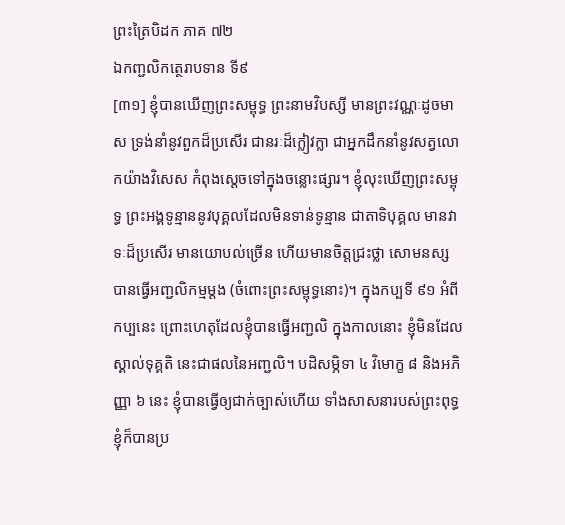ព្រះត្រៃបិដក ភាគ ៧២
ឯកញ្ជលិកត្ថេរាបទាន ទី៩
[៣១] ខ្ញុំបានឃើញព្រះសម្ពុទ្ធ ព្រះនាមវិបស្សី មានព្រះវណ្ណៈដូចមាស ទ្រង់នាំនូវពួកដ៏ប្រសើរ ជានរៈដ៏ក្លៀវក្លា ជាអ្នកដឹកនាំនូវសត្វលោកយ៉ាងវិសេស កំពុងស្តេចទៅក្នុងចន្លោះផ្សារ។ ខ្ញុំលុះឃើញព្រះសម្ពុទ្ធ ព្រះអង្គទូន្មាននូវបុគ្គលដែលមិនទាន់ទូន្មាន ជាតាទិបុគ្គល មានវាទៈដ៏ប្រសើរ មានយោបល់ច្រើន ហើយមានចិត្តជ្រះថ្លា សោមនស្ស បានធ្វើអញ្ជលិកម្មម្តង (ចំពោះព្រះសម្ពុទ្ធនោះ)។ ក្នុងកប្បទី ៩១ អំពីកប្បនេះ ព្រោះហេតុដែលខ្ញុំបានធ្វើអញ្ជលិ ក្នុងកាលនោះ ខ្ញុំមិនដែលស្គាល់ទុគ្គតិ នេះជាផលនៃអញ្ជលិ។ បដិសម្ភិទា ៤ វិមោក្ខ ៨ និងអភិញ្ញា ៦ នេះ ខ្ញុំបានធ្វើឲ្យជាក់ច្បាស់ហើយ ទាំងសាសនារបស់ព្រះពុទ្ធ ខ្ញុំក៏បានប្រ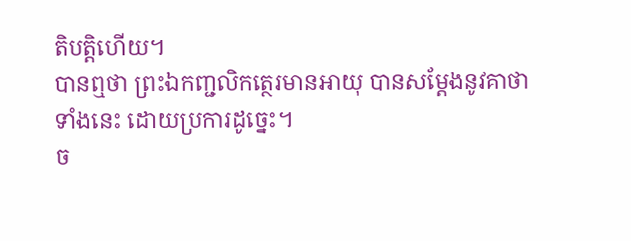តិបត្តិហើយ។
បានឮថា ព្រះឯកញ្ជលិកត្ថេរមានអាយុ បានសម្តែងនូវគាថាទាំងនេះ ដោយប្រការដូច្នេះ។
ច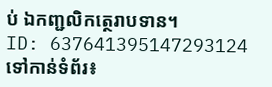ប់ ឯកញ្ជលិកត្ថេរាបទាន។
ID: 637641395147293124
ទៅកាន់ទំព័រ៖